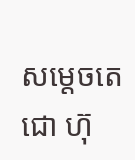សម្តេចតេជោ ហ៊ុ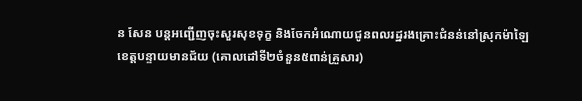ន សែន បន្តអញ្ជើញចុះសួរសុខទុក្ខ និងចែកអំណោយជូនពលរដ្ឋរងគ្រោះជំនន់នៅស្រុកម៉ាឡៃ ខេត្តបន្ទាយមានជ័យ (គោលដៅទី២ចំនួន៥ពាន់គ្រួសារ)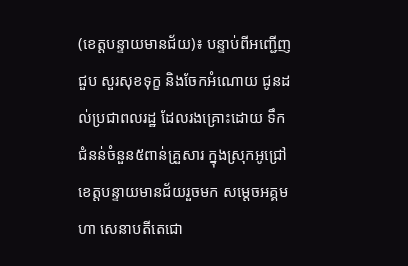(ខេត្តបន្ទាយមានជ័យ)៖ បន្ទាប់ពីអញ្ជើញជួប សួរសុខទុក្ខ និងចែកអំណោយ ជូនដល់ប្រជាពលរដ្ឋ ដែលរងគ្រោះដោយ ទឹកជំនន់ចំនួន៥ពាន់គ្រួសារ ក្នុងស្រុកអូជ្រៅ ខេត្តបន្ទាយមានជ័យរួចមក សម្តេចអគ្គមហា សេនាបតីតេជោ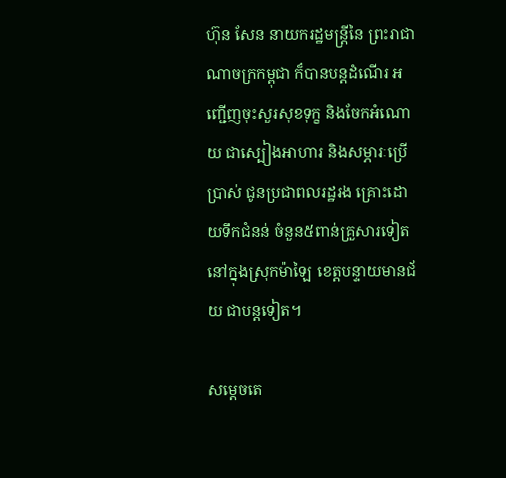ហ៊ុន សែន នាយករដ្ឋមន្ត្រីនៃ ព្រះរាជាណាចក្រកម្ពុជា ក៏បានបន្តដំណើរ អញ្ជើញចុះសួរសុខទុក្ខ និងចែកអំណោយ ជាស្បៀងអាហារ និងសម្ភារៈប្រើប្រាស់ ជូនប្រជាពលរដ្ឋរង គ្រោះដោយទឹកជំនន់ ចំនួន៥ពាន់គ្រួសារទៀត នៅក្នុងស្រុកម៉ាឡៃ ខេត្តបន្ទាយមានជ័យ ជាបន្តទៀត។

សម្តេចតេ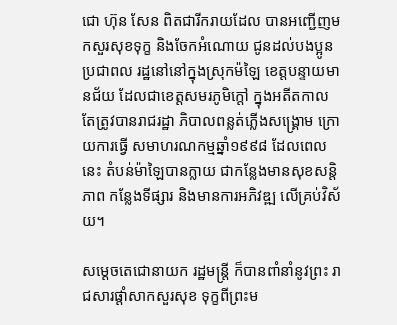ជោ ហ៊ុន សែន ពិតជារីករាយដែល បានអញ្ជើញមកសួរសុខទុក្ខ និងចែកអំណោយ ជូនដល់បងប្អូនប្រជាពល រដ្ឋនៅនៅក្នុងស្រុកម៉ឡៃ ខេត្តបន្ទាយមានជ័យ ដែលជាខេត្តសមរភូមិក្តៅ ក្នុងអតីតកាល  តែត្រូវបានរាជរដ្ឋា ភិបាលពន្លត់ភ្លើងសង្គ្រោម ក្រោយការធ្វើ សមាហរណកម្មឆ្នាំ១៩៩៨ ដែលពេលនេះ តំបន់ម៉ាឡៃបានក្លាយ ជាកន្លែងមានសុខសន្តិភាព កន្លែងទីផ្សារ និងមានការអភិវឌ្ឍ លើគ្រប់វិស័យ។

សម្តេចតេជោនាយក រដ្ឋមន្ត្រី ក៏បានពាំនាំនូវព្រះ រាជសារផ្តាំសាកសួរសុខ ទុក្ខពីព្រះម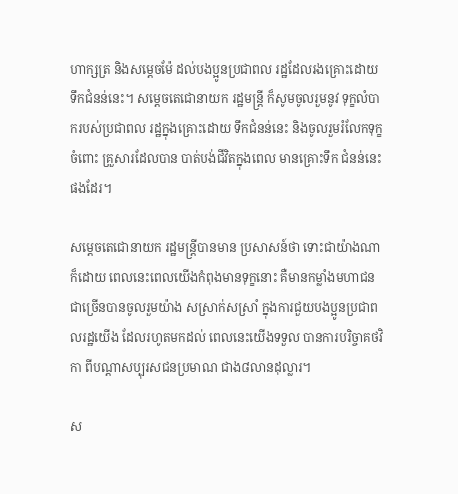ហាក្សត្រ និងសម្តេចម៉ែ ដល់បងប្អូនប្រជាពល រដ្ឋដែលរងគ្រោះដោយ ទឹកជំនន់នេះ។ សម្តេចតេជោនាយក រដ្ឋមន្ត្រី ក៏សូមចូលរួមនូវ ទុក្ខលំបាករបស់ប្រជាពល រដ្ឋក្នុងគ្រោះដោយ ទឹកជំនន់នេះ និងចូលរួមរំលែកទុក្ខ ចំពោះ គ្រួសារដែលបាន បាត់បង់ជីវិតក្នុងពេល មានគ្រោះទឹក ជំនន់នេះផងដែរ។

សម្តេចតេជោនាយក រដ្ឋមន្ត្រីបានមាន ប្រសាសន៍ថា ទោះជាយ៉ាងណាក៏ដោយ ពេលនេះពេលយើងកំពុងមានទុក្ខនោះ គឺមានកម្លាំងមហាជន ជាច្រើនបានចូលរួមយ៉ាង សស្រាក់សស្រាំ ក្នុងការជួយបងប្អូនប្រជាពលរដ្ឋយើង ដែលរហូតមកដល់ ពេលនេះយើងទទួល បានការបរិច្ចាគថវិកា ពីបណ្តាសប្បុរសជនប្រមាណ ជាង៨លានដុល្លារ។

ស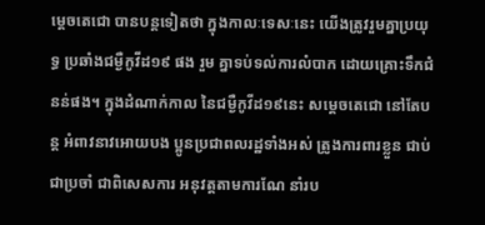ម្តេចតេជោ បានបន្តទៀតថា ក្នុងកាលៈទេសៈនេះ យើងត្រូវរួមគ្នាប្រយុទ្ធ ប្រឆាំងជម្ងឺកូវីដ១៩ ផង រួម គ្នាទប់ទល់ការលំបាក ដោយគ្រោះទឹកជំនន់ផង។ ក្នុងដំណាក់កាល នៃជម្ងឺកូវីដ១៩នេះ សម្តេចតេជោ នៅតែបន្ត អំពាវនាវអោយបង ប្អូនប្រជាពលរដ្ឋទាំងអស់ ត្រូងការពារខ្លួន ជាប់ជាប្រចាំ ជាពិសេសការ អនុវត្តតាមការណែ នាំរប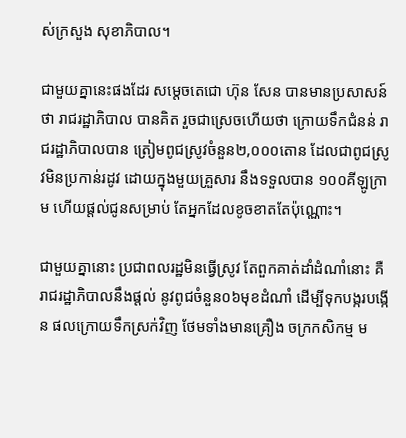ស់ក្រសួង សុខាភិបាល។

ជាមួយគ្នានេះផងដែរ សម្តេចតេជោ ហ៊ុន សែន បានមានប្រសាសន៍ថា រាជរដ្ឋាភិបាល បានគិត រួចជាស្រេចហើយថា ក្រោយទឹកជំនន់ រាជរដ្ឋាភិបាលបាន ត្រៀមពូជស្រូវចំនួន២,០០០តោន ដែលជាពូជស្រូ វមិនប្រកាន់រដូវ ដោយក្នុងមួយគ្រួសារ នឹងទទួលបាន ១០០គីឡូក្រាម ហើយផ្តល់ជូនសម្រាប់ តែអ្នកដែលខូចខាតតែប៉ុណ្ណោះ។

ជាមួយគ្នានោះ ប្រជាពលរដ្ឋមិនធ្វើស្រូវ តែពួកគាត់ដាំដំណាំនោះ គឺរាជរដ្ឋាភិបាលនឹងផ្តល់ នូវពូជចំនួន០៦មុខដំណាំ ដើម្បីទុកបង្ករបង្កើន ផលក្រោយទឹកស្រក់វិញ ថែមទាំងមានគ្រឿង ចក្រកសិកម្ម ម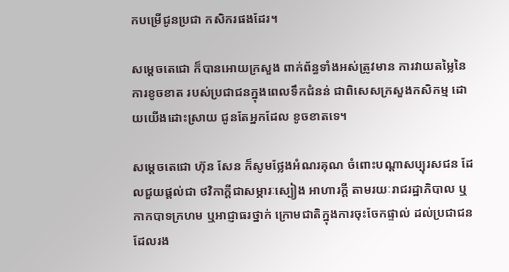កបម្រើជូនប្រជា កសិករផងដែរ។

សម្តេចតេជោ ក៏បានអោយក្រសួង ពាក់ព័ន្ធទាំងអស់ត្រូវមាន ការវាយតម្លៃនៃការខូចខាត របស់ប្រជាជនក្នុងពេលទឹកជំនន់ ជាពិសេសក្រសួងកសិកម្ម ដោយយើងដោះស្រាយ ជូនតែអ្នកដែល ខូចខាតទេ។

សម្តេចតេជោ ហ៊ុន សែន ក៏សូមថ្លែងអំណរគុណ ចំពោះបណ្តាសប្បុរសជន ដែលជួយផ្តល់ជា ថវិកាក្តីជាសម្ភារៈស្បៀង អាហារក្តី តាមរយៈរាជរដ្ឋាភិបាល ឬកាកបាទក្រហម ឬអាជ្ញាធរថ្នាក់ ក្រោមជាតិក្នុងការចុះចែកផ្ទាល់ ដល់ប្រជាជន ដែលរង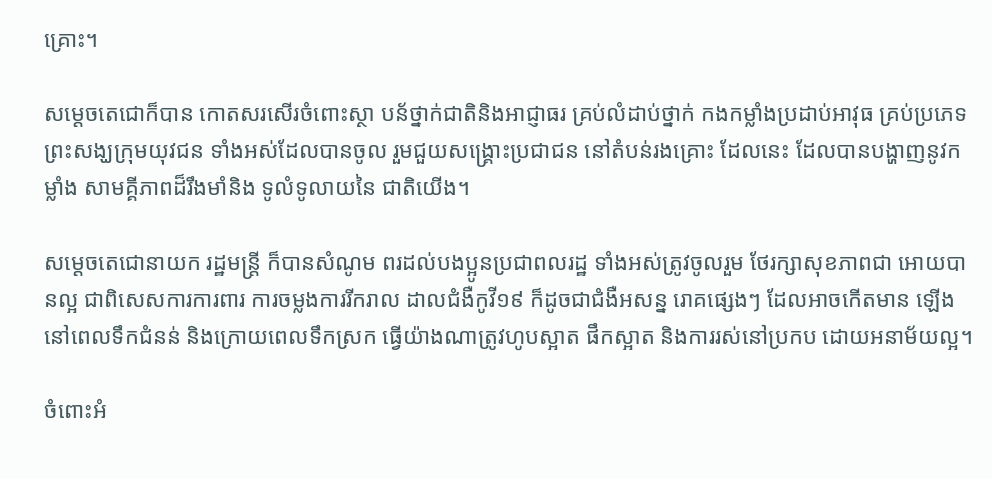គ្រោះ។

សម្តេចតេជោក៏បាន កោតសរសើរចំពោះស្ថា បន័ថ្នាក់ជាតិនិងអាជ្ញាធរ គ្រប់លំដាប់ថ្នាក់ កងកម្លាំងប្រដាប់អាវុធ គ្រប់ប្រភេទ ព្រះសង្ឃក្រុមយុវជន ទាំងអស់ដែលបានចូល រួមជួយសង្រ្គោះប្រជាជន នៅតំបន់រងគ្រោះ ដែលនេះ ដែលបានបង្ហាញនូវកម្លាំង សាមគ្គីភាពដ៏រឹងមាំនិង ទូលំទូលាយនៃ ជាតិយើង។

សម្ដេចតេជោនាយក រដ្ឋមន្ត្រី ក៏បានសំណូម ពរដល់បងប្អូនប្រជាពលរដ្ឋ ទាំងអស់ត្រូវចូលរួម ថែរក្សាសុខភាពជា អោយបានល្អ ជាពិសេសការការពារ ការចម្លងការរីករាល ដាលជំងឺកូវី១៩ ក៏ដូចជាជំងឺអសន្ន រោគផ្សេងៗ ដែលអាចកើតមាន ឡើងនៅពេលទឹកជំនន់ និងក្រោយពេលទឹកស្រក ធ្វើយ៉ាងណាត្រូវហូបស្អាត ផឹកស្អាត និងការរស់នៅប្រកប ដោយអនាម័យល្អ។

ចំពោះអំ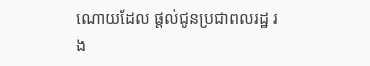ណោយដែល ផ្តល់ជូនប្រជាពលរដ្ឋ រង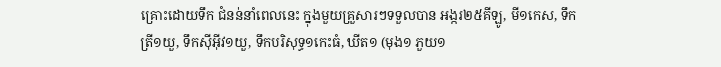គ្រោះដោយទឹក ជំនន់នាំពេលនេះ ក្នុងមួយគ្រួសារៗទទួលបាន អង្ករ២៥គីឡូ, មី១កេស, ទឹកត្រី១យួ, ទឹកស៊ីអ៊ីវ១យួ, ទឹកបរិសុទ្ធ១កេះធំ, ឃីត១ (មុង១ ភួយ១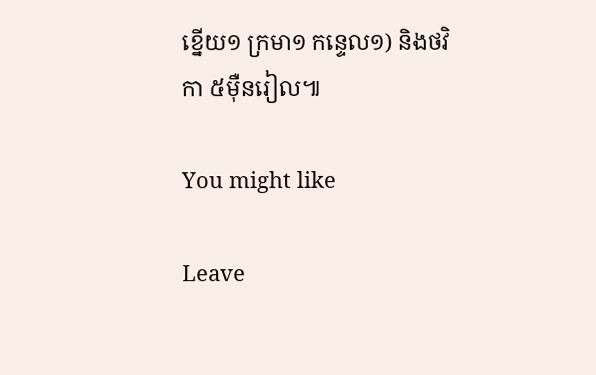ខ្នើយ១ ក្រមា១ កន្ទេល១) និងថវិកា ៥ម៉ឺនរៀល៕

You might like

Leave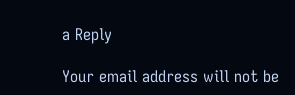a Reply

Your email address will not be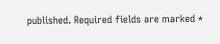published. Required fields are marked *